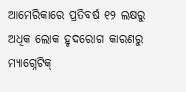ଆମେରିକାରେ ପ୍ରତିବର୍ଷ ୧୨ ଲକ୍ଷରୁ ଅଧିକ ଲୋକ ହୃଦରୋଗ କାରଣରୁ ମ୍ୟାଗ୍ନେଟିକ୍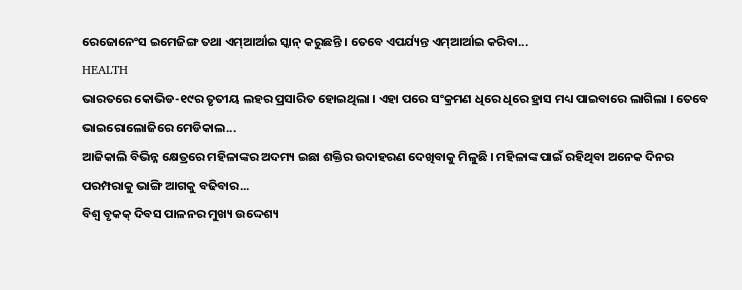ରେଜୋନେଂସ ଇମେଜିଙ୍ଗ ତଥା ଏମ୍ଆର୍ଆଇ ସ୍କାନ୍ କରୁଛନ୍ତି । ତେବେ ଏପର୍ଯ୍ୟନ୍ତ ଏମ୍ଆର୍ଆଇ କରିବା...
HEALTH
ଭାରତରେ କୋଭିଡ-୧୯ର ତୃତୀୟ ଲହର ପ୍ରସାରିତ ହୋଇଥିଲା । ଏହା ପରେ ସଂକ୍ରମଣ ଧିରେ ଧିରେ ହ୍ରାସ ମଧ୍ୟ ପାଇବାରେ ଲାଗିଲା । ତେବେ ଭାଇରୋଲୋଜିରେ ମେଡିକାଲ...
ଆଜିକାଲି ବିଭିନ୍ନ କ୍ଷେତ୍ରରେ ମହିଳାଙ୍କର ଅଦମ୍ୟ ଇଛା ଶକ୍ତିର ଉଦାହରଣ ଦେଖିବାକୁ ମିଳୁଛି । ମହିଳାଙ୍କ ପାଇଁ ରହିଥିବା ଅନେକ ଦିନର ପରମ୍ପରାକୁ ଭାଙ୍ଗି ଆଗକୁ ବଢିବାର...
ବିଶ୍ୱ ବୃକକ୍ ଦିବସ ପାଳନର ମୁଖ୍ୟ ଉଦ୍ଦେଶ୍ୟ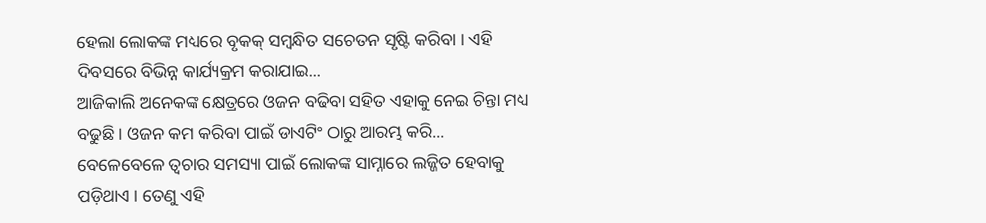ହେଲା ଲୋକଙ୍କ ମଧ୍ୟରେ ବୃକକ୍ ସମ୍ବନ୍ଧିତ ସଚେତନ ସୃଷ୍ଟି କରିବା । ଏହି ଦିବସରେ ବିଭିନ୍ନ କାର୍ଯ୍ୟକ୍ରମ କରାଯାଇ...
ଆଜିକାଲି ଅନେକଙ୍କ କ୍ଷେତ୍ରରେ ଓଜନ ବଢିବା ସହିତ ଏହାକୁ ନେଇ ଚିନ୍ତା ମଧ୍ୟ ବଢୁଛି । ଓଜନ କମ କରିବା ପାଇଁ ଡାଏଟିଂ ଠାରୁ ଆରମ୍ଭ କରି...
ବେଳେବେଳେ ତ୍ୱଚାର ସମସ୍ୟା ପାଇଁ ଲୋକଙ୍କ ସାମ୍ନାରେ ଲଜ୍ଜିତ ହେବାକୁ ପଡ଼ିଥାଏ । ତେଣୁ ଏହି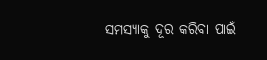ସମସ୍ୟାକୁ ଦୂର କରିବା ପାଇଁ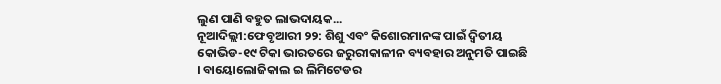ଲୁଣ ପାଣି ବହୁତ ଲାଭଦାୟକ...
ନୂଆଦିଲ୍ଲୀ:ଫେବୃଆରୀ ୨୨: ଶିଶୁ ଏବଂ କିଶୋରମାନଙ୍କ ପାଇଁ ଦ୍ୱିତୀୟ କୋଭିଡ-୧୯ ଟିକା ଭାରତରେ ଜରୁରୀକାଳୀନ ବ୍ୟବହାର ଅନୁମତି ପାଇଛି । ବାୟୋଲୋଜିକାଲ ଇ ଲିମିଟେଡର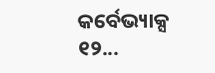କର୍ବେଭ୍ୟାକ୍ସ ୧୨...